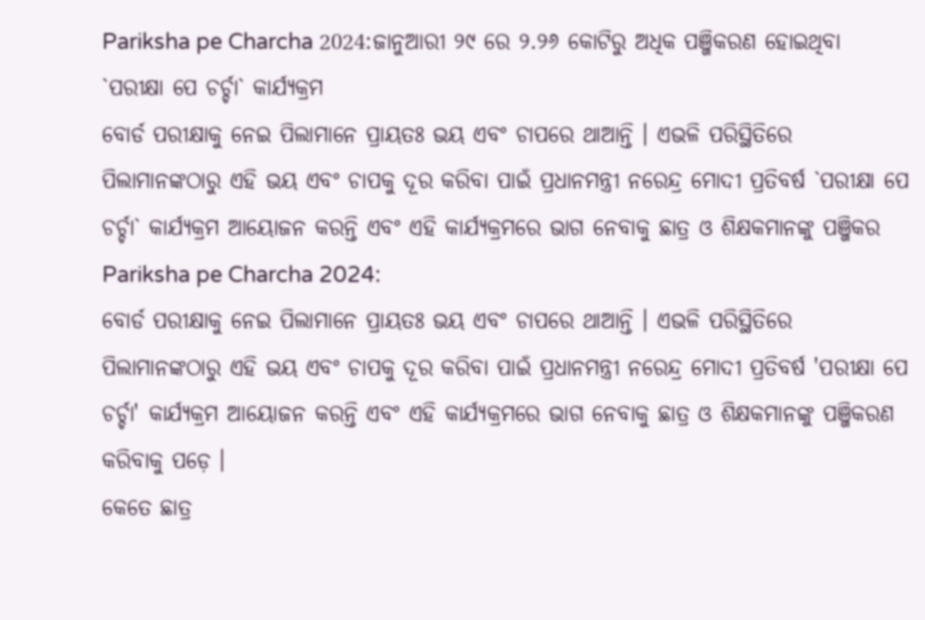Pariksha pe Charcha 2024:ଜାନୁଆରୀ ୨୯ ରେ ୨.୨୬ କୋଟିରୁ ଅଧିକ ପଞ୍ଜିକରଣ ହୋଇଥିବା `ପରୀକ୍ଷା ପେ ଚର୍ଚ୍ଚା` କାର୍ଯ୍ୟକ୍ରମ
ବୋର୍ଡ ପରୀକ୍ଷାକୁ ନେଇ ପିଲାମାନେ ପ୍ରାୟତଃ ଭୟ ଏବଂ ଚାପରେ ଥାଆନ୍ତି । ଏଭଳି ପରିସ୍ଥିତିରେ ପିଲାମାନଙ୍କଠାରୁ ଏହି ଭୟ ଏବଂ ଚାପକୁ ଦୂର କରିବା ପାଇଁ ପ୍ରଧାନମନ୍ତ୍ରୀ ନରେନ୍ଦ୍ର ମୋଦୀ ପ୍ରତିବର୍ଷ `ପରୀକ୍ଷା ପେ ଚର୍ଚ୍ଚା` କାର୍ଯ୍ୟକ୍ରମ ଆୟୋଜନ କରନ୍ତି ଏବଂ ଏହି କାର୍ଯ୍ୟକ୍ରମରେ ଭାଗ ନେବାକୁ ଛାତ୍ର ଓ ଶିକ୍ଷକମାନଙ୍କୁ ପଞ୍ଜିକର
Pariksha pe Charcha 2024:
ବୋର୍ଡ ପରୀକ୍ଷାକୁ ନେଇ ପିଲାମାନେ ପ୍ରାୟତଃ ଭୟ ଏବଂ ଚାପରେ ଥାଆନ୍ତି । ଏଭଳି ପରିସ୍ଥିତିରେ ପିଲାମାନଙ୍କଠାରୁ ଏହି ଭୟ ଏବଂ ଚାପକୁ ଦୂର କରିବା ପାଇଁ ପ୍ରଧାନମନ୍ତ୍ରୀ ନରେନ୍ଦ୍ର ମୋଦୀ ପ୍ରତିବର୍ଷ 'ପରୀକ୍ଷା ପେ ଚର୍ଚ୍ଚା' କାର୍ଯ୍ୟକ୍ରମ ଆୟୋଜନ କରନ୍ତି ଏବଂ ଏହି କାର୍ଯ୍ୟକ୍ରମରେ ଭାଗ ନେବାକୁ ଛାତ୍ର ଓ ଶିକ୍ଷକମାନଙ୍କୁ ପଞ୍ଜିକରଣ କରିବାକୁ ପଡ଼େ ।
କେତେ ଛାତ୍ର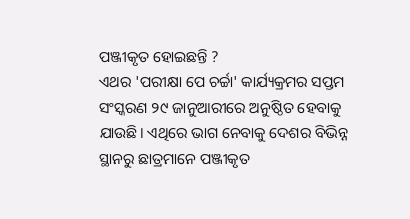ପଞ୍ଜୀକୃତ ହୋଇଛନ୍ତି ?
ଏଥର 'ପରୀକ୍ଷା ପେ ଚର୍ଚ୍ଚା' କାର୍ଯ୍ୟକ୍ରମର ସପ୍ତମ ସଂସ୍କରଣ ୨୯ ଜାନୁଆରୀରେ ଅନୁଷ୍ଠିତ ହେବାକୁ ଯାଉଛି। ଏଥିରେ ଭାଗ ନେବାକୁ ଦେଶର ବିଭିନ୍ନ ସ୍ଥାନରୁ ଛାତ୍ରମାନେ ପଞ୍ଜୀକୃତ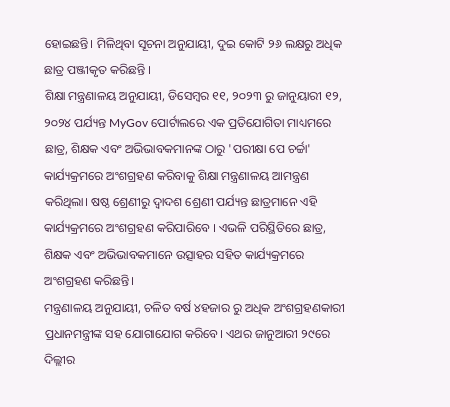ହୋଇଛନ୍ତି। ମିଳିଥିବା ସୂଚନା ଅନୁଯାୟୀ, ଦୁଇ କୋଟି ୨୬ ଲକ୍ଷରୁ ଅଧିକ ଛାତ୍ର ପଞ୍ଜୀକୃତ କରିଛନ୍ତି ।
ଶିକ୍ଷା ମନ୍ତ୍ରଣାଳୟ ଅନୁଯାୟୀ, ଡିସେମ୍ବର ୧୧, ୨୦୨୩ ରୁ ଜାନୁୟାରୀ ୧୨, ୨୦୨୪ ପର୍ଯ୍ୟନ୍ତ MyGov ପୋର୍ଟାଲରେ ଏକ ପ୍ରତିଯୋଗିତା ମାଧ୍ୟମରେ ଛାତ୍ର, ଶିକ୍ଷକ ଏବଂ ଅଭିଭାବକମାନଙ୍କ ଠାରୁ 'ପରୀକ୍ଷା ପେ ଚର୍ଚ୍ଚା' କାର୍ଯ୍ୟକ୍ରମରେ ଅଂଶଗ୍ରହଣ କରିବାକୁ ଶିକ୍ଷା ମନ୍ତ୍ରଣାଳୟ ଆମନ୍ତ୍ରଣ କରିଥିଲା। ଷଷ୍ଠ ଶ୍ରେଣୀରୁ ଦ୍ୱାଦଶ ଶ୍ରେଣୀ ପର୍ଯ୍ୟନ୍ତ ଛାତ୍ରମାନେ ଏହି କାର୍ଯ୍ୟକ୍ରମରେ ଅଂଶଗ୍ରହଣ କରିପାରିବେ । ଏଭଳି ପରିସ୍ଥିତିରେ ଛାତ୍ର, ଶିକ୍ଷକ ଏବଂ ଅଭିଭାବକମାନେ ଉତ୍ସାହର ସହିତ କାର୍ଯ୍ୟକ୍ରମରେ ଅଂଶଗ୍ରହଣ କରିଛନ୍ତି।
ମନ୍ତ୍ରଣାଳୟ ଅନୁଯାୟୀ, ଚଳିତ ବର୍ଷ ୪ହଜାର ରୁ ଅଧିକ ଅଂଶଗ୍ରହଣକାରୀ ପ୍ରଧାନମନ୍ତ୍ରୀଙ୍କ ସହ ଯୋଗାଯୋଗ କରିବେ। ଏଥର ଜାନୁଆରୀ ୨୯ରେ ଦିଲ୍ଲୀର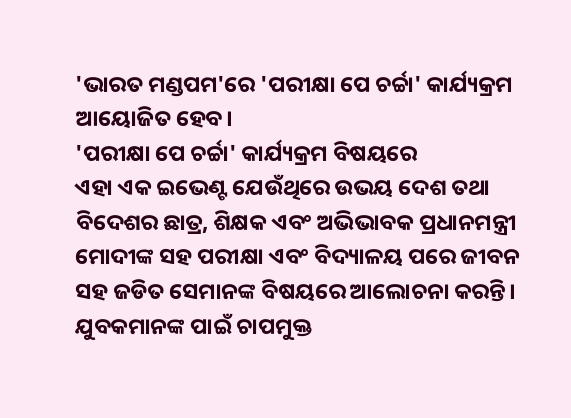'ଭାରତ ମଣ୍ଡପମ'ରେ 'ପରୀକ୍ଷା ପେ ଚର୍ଚ୍ଚା' କାର୍ଯ୍ୟକ୍ରମ ଆୟୋଜିତ ହେବ।
'ପରୀକ୍ଷା ପେ ଚର୍ଚ୍ଚା' କାର୍ଯ୍ୟକ୍ରମ ବିଷୟରେ
ଏହା ଏକ ଇଭେଣ୍ଟ ଯେଉଁଥିରେ ଉଭୟ ଦେଶ ତଥା ବିଦେଶର ଛାତ୍ର, ଶିକ୍ଷକ ଏବଂ ଅଭିଭାବକ ପ୍ରଧାନମନ୍ତ୍ରୀ ମୋଦୀଙ୍କ ସହ ପରୀକ୍ଷା ଏବଂ ବିଦ୍ୟାଳୟ ପରେ ଜୀବନ ସହ ଜଡିତ ସେମାନଙ୍କ ବିଷୟରେ ଆଲୋଚନା କରନ୍ତି। ଯୁବକମାନଙ୍କ ପାଇଁ ଚାପମୁକ୍ତ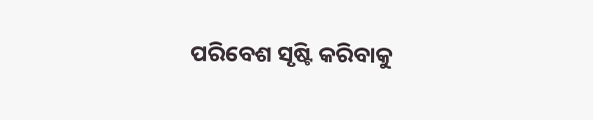ପରିବେଶ ସୃଷ୍ଟି କରିବାକୁ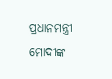ପ୍ରଧାନମନ୍ତ୍ରୀ ମୋଦୀଙ୍କ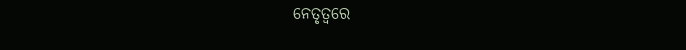ନେତୃତ୍ୱରେ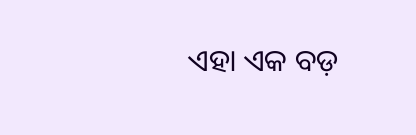ଏହା ଏକ ବଡ଼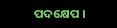ପଦକ୍ଷେପ ।